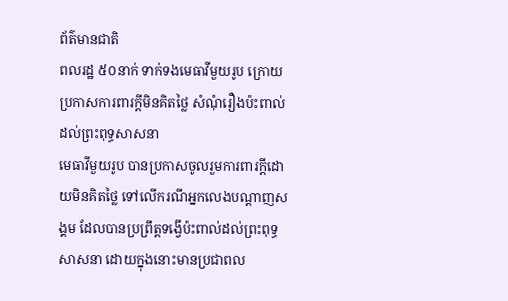ព័ត៌មានជាតិ
ពលរដ្ឋ ៥០នាក់ ទាក់ទងមេធាវីមួយរូប ក្រោយប្រកាសការពារក្ដីមិនគិតថ្លៃ សំណុំរឿងប៉ះពាល់ដល់ព្រះពុទ្ធសាសនា
មេធាវីមួយរូប បានប្រកាសចូលរួមការពារក្ដីដោយមិនគិតថ្លៃ ទៅលើករណីអ្នកលេងបណ្ដាញសង្គម ដែលបានប្រព្រឹត្តទង្វើប៉ះពាល់ដល់ព្រះពុទ្ធសាសនា ដោយក្នុងនោះមានប្រជាពល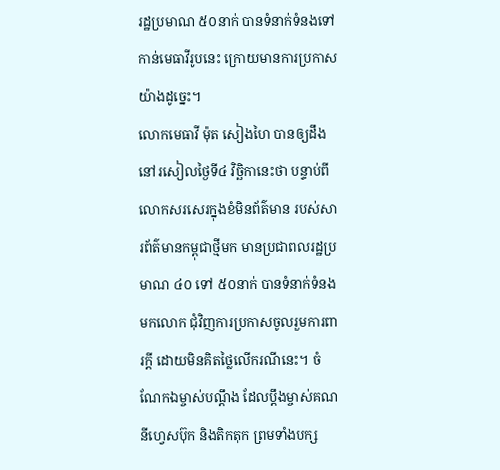រដ្ឋប្រមាណ ៥០នាក់ បានទំនាក់ទំនងទៅកាន់មេធាវីរូបនេះ ក្រោយមានការប្រកាសយ៉ាងដូច្នេះ។
លោកមេធាវី ម៉ុត សៀងហៃ បានឲ្យដឹងនៅរសៀលថ្ងៃទី៤ វិច្ឆិកានេះថា បន្ទាប់ពីលោកសរសេរក្នុងខំមិនព័ត៌មាន របស់សារព័ត៌មានកម្ពុជាថ្មីមក មានប្រជាពលរដ្ឋប្រមាណ ៤០ ទៅ ៥០នាក់ បានទំនាក់ទំនងមកលោក ជុំវិញការប្រកាសចូលរួមការពារក្ដី ដោយមិនគិតថ្លៃលើករណីនេះ។ ចំណែកឯម្ចាស់បណ្ដឹង ដែលប្ដឹងម្ចាស់គណនីហ្វេសប៊ុក និងតិកតុក ព្រមទាំងបក្ស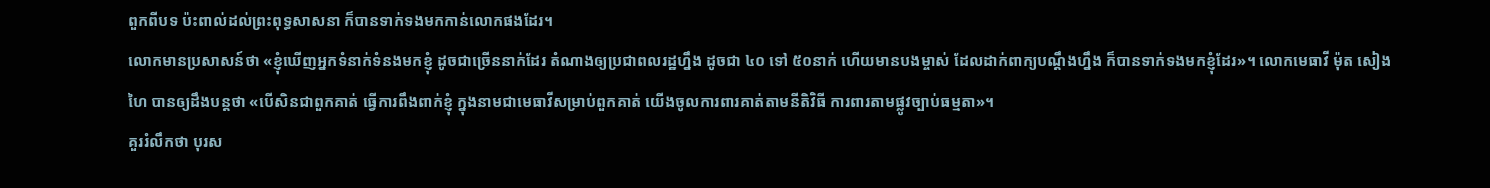ពួកពីបទ ប៉ះពាល់ដល់ព្រះពុទ្ធសាសនា ក៏បានទាក់ទងមកកាន់លោកផងដែរ។
លោកមានប្រសាសន៍ថា «ខ្ញុំឃើញអ្នកទំនាក់ទំនងមកខ្ញុំ ដូចជាច្រើននាក់ដែរ តំណាងឲ្យប្រជាពលរដ្ឋហ្នឹង ដូចជា ៤០ ទៅ ៥០នាក់ ហើយមានបងម្ចាស់ ដែលដាក់ពាក្យបណ្ដឹងហ្នឹង ក៏បានទាក់ទងមកខ្ញុំដែរ»។ លោកមេធាវី ម៉ុត សៀងហៃ បានឲ្យដឹងបន្តថា «បើសិនជាពួកគាត់ ធ្វើការពឹងពាក់ខ្ញុំ ក្នុងនាមជាមេធាវីសម្រាប់ពួកគាត់ យើងចូលការពារគាត់តាមនីតិវិធី ការពារតាមផ្លូវច្បាប់ធម្មតា»។
គួររំលឹកថា បុរស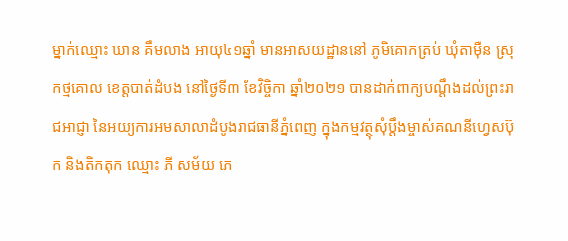ម្នាក់ឈ្មោះ ឃាន គឹមលាង អាយុ៤១ឆ្នាំ មានអាសយដ្ឋាននៅ ភូមិគោកត្រប់ ឃុំតាម៉ឺន ស្រុកថ្មគោល ខេត្តបាត់ដំបង នៅថ្ងៃទី៣ ខែវិច្ចិកា ឆ្នាំ២០២១ បានដាក់ពាក្យបណ្ដឹងដល់ព្រះរាជអាជ្ញា នៃអយ្យការអមសាលាដំបូងរាជធានីភ្នំពេញ ក្នុងកម្មវត្ថុសុំប្ដឹងម្ចាស់គណនីហ្វេសប៊ុក និងតិកតុក ឈ្មោះ ភី សម័យ ភេ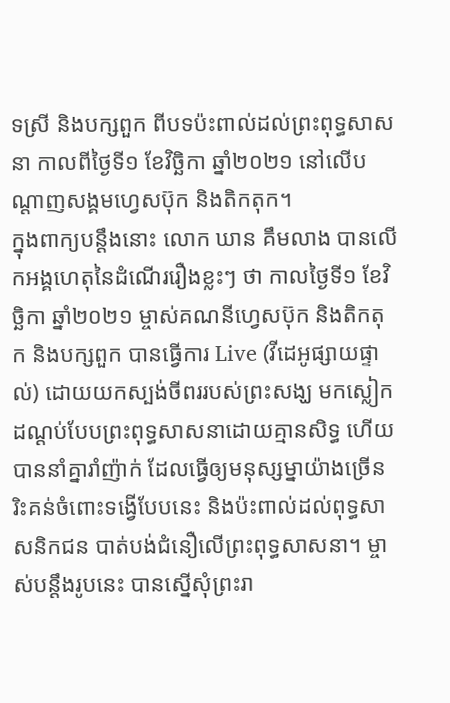ទស្រី និងបក្សពួក ពីបទប៉ះពាល់ដល់ព្រះពុទ្ធសាសនា កាលពីថ្ងៃទី១ ខែវិច្ឆិកា ឆ្នាំ២០២១ នៅលើបណ្ដាញសង្គមហ្វេសប៊ុក និងតិកតុក។
ក្នុងពាក្យបន្ដឹងនោះ លោក ឃាន គឹមលាង បានលើកអង្គហេតុនៃដំណើររឿងខ្លះៗ ថា កាលថ្ងៃទី១ ខែវិច្ឆិកា ឆ្នាំ២០២១ ម្ចាស់គណនីហ្វេសប៊ុក និងតិកតុក និងបក្សពួក បានធ្វើការ Live (វីដេអូផ្សាយផ្ទាល់) ដោយយកស្បង់ចីពររបស់ព្រះសង្ឃ មកស្លៀកដណ្ដប់បែបព្រះពុទ្ធសាសនាដោយគ្មានសិទ្ធ ហើយបាននាំគ្នារាំញ៉ាក់ ដែលធ្វើឲ្យមនុស្សម្នាយ៉ាងច្រើន រិះគន់ចំពោះទង្វើបែបនេះ និងប៉ះពាល់ដល់ពុទ្ធសាសនិកជន បាត់បង់ជំនឿលើព្រះពុទ្ធសាសនា។ ម្ចាស់បន្ដឹងរូបនេះ បានស្នើសុំព្រះរា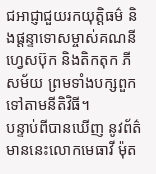ជអាជ្ញាជួយរកយុត្តិធម៌ និងផ្ដន្ទាទោសម្ចាស់គណនីហ្វេសប៊ុក និងតិកតុក ភី សម័យ ព្រមទាំងបក្សពួក ទៅតាមនីតិវិធី។
បន្ទាប់ពីបានឃើញ នូវព័ត៌មាននេះលោកមេធាវី ម៉ុត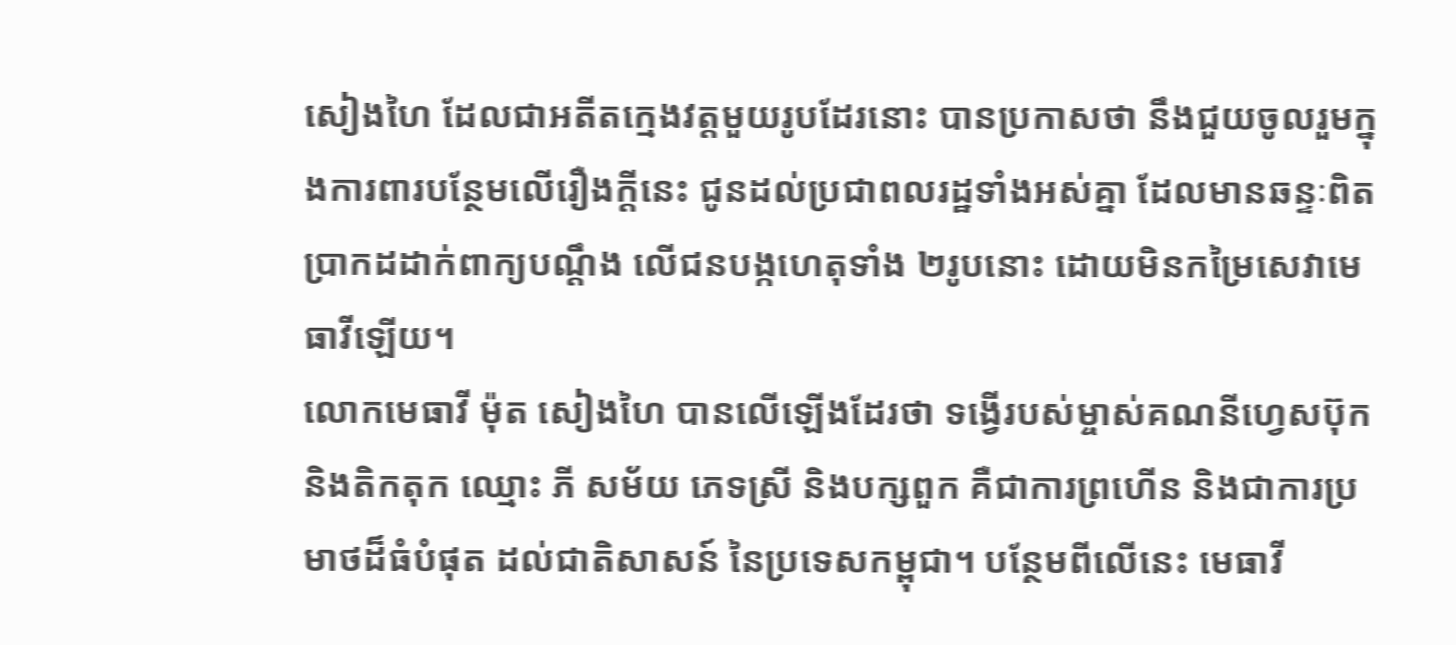សៀងហៃ ដែលជាអតីតក្មេងវត្តមួយរូបដែរនោះ បានប្រកាសថា នឹងជួយចូលរួមក្នុងការពារបន្ថែមលើរឿងក្តីនេះ ជូនដល់ប្រជាពលរដ្ឋទាំងអស់គ្នា ដែលមានឆន្ទៈពិតប្រាកដដាក់ពាក្យបណ្តឹង លើជនបង្កហេតុទាំង ២រូបនោះ ដោយមិនកម្រៃសេវាមេធាវីឡើយ។
លោកមេធាវី ម៉ុត សៀងហៃ បានលើឡើងដែរថា ទង្វើរបស់ម្ចាស់គណនីហ្វេសប៊ុក និងតិកតុក ឈ្មោះ ភី សម័យ ភេទស្រី និងបក្សពួក គឺជាការព្រហើន និងជាការប្រមាថដ៏ធំបំផុត ដល់ជាតិសាសន៍ នៃប្រទេសកម្ពុជា។ បន្ថែមពីលើនេះ មេធាវី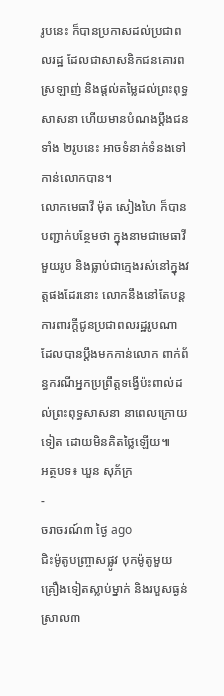រូបនេះ ក៏បានប្រកាសដល់ប្រជាពលរដ្ឋ ដែលជាសាសនិកជនគោរពស្រឡាញ់ និងផ្តល់តម្លៃដល់ព្រះពុទ្ធសាសនា ហើយមានបំណងប្តឹងជនទាំង ២រូបនេះ អាចទំនាក់ទំនងទៅកាន់លោកបាន។
លោកមេធាវី ម៉ុត សៀងហៃ ក៏បានបញ្ជាក់បន្ថែមថា ក្នុងនាមជាមេធាវីមួយរូប និងធ្លាប់ជាក្មេងរស់នៅក្នុងវត្តផងដែរនោះ លោកនឹងនៅតែបន្តការពារក្ដីជូនប្រជាពលរដ្ឋរូបណា ដែលបានប្ដឹងមកកាន់លោក ពាក់ព័ន្ធករណីអ្នកប្រព្រឹត្ដទង្វើប៉ះពាល់ដល់ព្រះពុទ្ធសាសនា នាពេលក្រោយទៀត ដោយមិនគិតថ្លៃឡើយ៕
អត្ថបទ៖ ឃួន សុភ័ក្រ
-
ចរាចរណ៍៣ ថ្ងៃ ago
ជិះម៉ូតូបញ្ច្រាសផ្លូវ បុកម៉ូតូមួយគ្រឿងទៀតស្លាប់ម្នាក់ និងរបួសធ្ងន់ស្រាល៣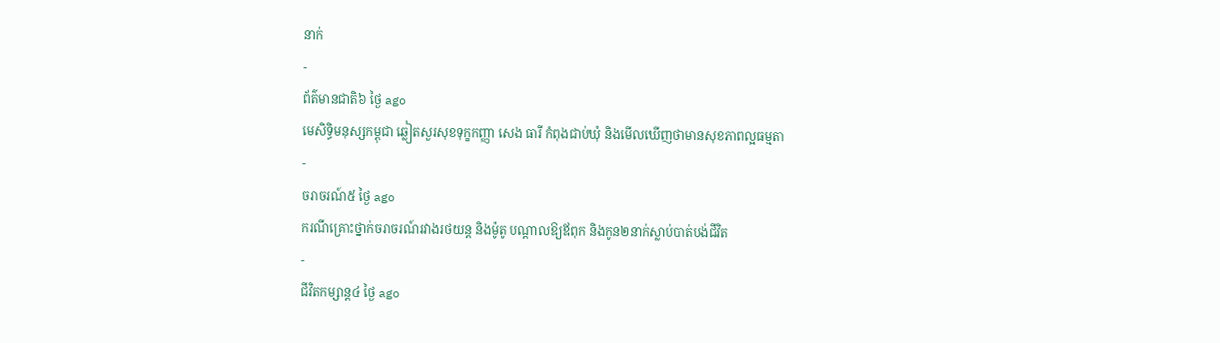នាក់
-
ព័ត៌មានជាតិ៦ ថ្ងៃ ago
មេសិទ្ធិមនុស្សកម្ពុជា ឆ្លៀតសួរសុខទុក្ខកញ្ញា សេង ធារី កំពុងជាប់ឃុំ និងមើលឃើញថាមានសុខភាពល្អធម្មតា
-
ចរាចរណ៍៥ ថ្ងៃ ago
ករណីគ្រោះថ្នាក់ចរាចរណ៍រវាងរថយន្ត និងម៉ូតូ បណ្ដាលឱ្យឪពុក និងកូន២នាក់ស្លាប់បាត់បង់ជីវិត
-
ជីវិតកម្សាន្ដ៤ ថ្ងៃ ago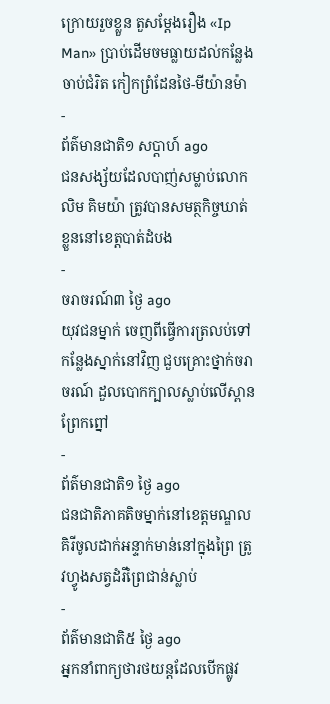ក្រោយរួចខ្លួន តួសម្ដែងរឿង «Ip Man» ប្រាប់ដើមចមធ្លាយដល់កន្លែងចាប់ជំរិត កៀកព្រំដែនថៃ-មីយ៉ានម៉ា
-
ព័ត៌មានជាតិ១ សប្តាហ៍ ago
ជនសង្ស័យដែលបាញ់សម្លាប់លោក លិម គិមយ៉ា ត្រូវបានសមត្ថកិច្ចឃាត់ខ្លួននៅខេត្តបាត់ដំបង
-
ចរាចរណ៍៣ ថ្ងៃ ago
យុវជនម្នាក់ ចេញពីធ្វើការត្រលប់ទៅកន្លែងស្នាក់នៅវិញ ជួបគ្រោះថ្នាក់ចរាចរណ៍ ដួលបោកក្បាលស្លាប់លើស្ពានព្រែកព្នៅ
-
ព័ត៌មានជាតិ១ ថ្ងៃ ago
ជនជាតិភាគតិចម្នាក់នៅខេត្តមណ្ឌលគិរីចូលដាក់អន្ទាក់មាន់នៅក្នុងព្រៃ ត្រូវហ្វូងសត្វដំរីព្រៃជាន់ស្លាប់
-
ព័ត៌មានជាតិ៥ ថ្ងៃ ago
អ្នកនាំពាក្យថារថយន្តដែលបើកផ្លូវ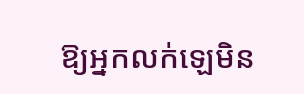ឱ្យអ្នកលក់ឡេមិន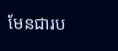មែនជារប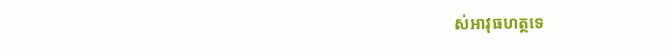ស់អាវុធហត្ថទេ